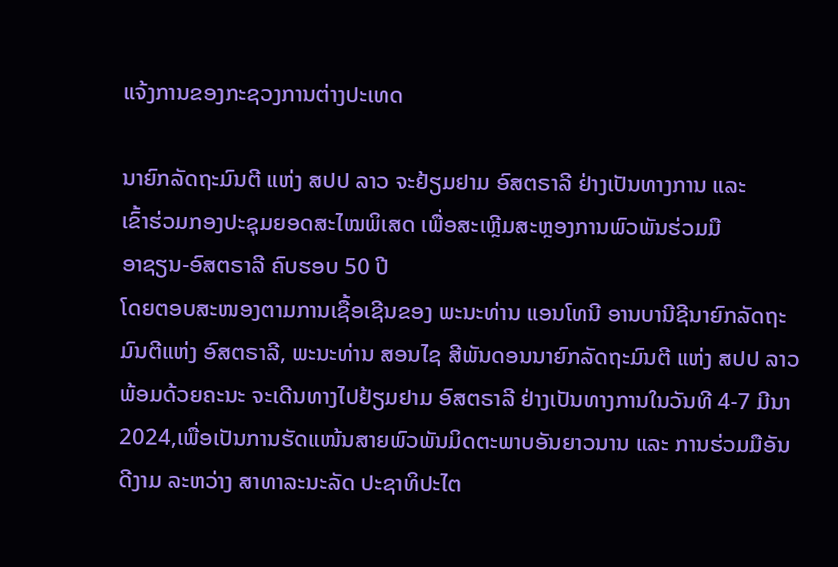ແຈ້ງການຂອງກະຊວງການຕ່າງປະເທດ

ນາຍົກລັດຖະມົນຕີ ແຫ່ງ ສປປ ລາວ ຈະຢ້ຽມຢາມ ອົສຕຣາລີ ຢ່າງເປັນທາງການ ແລະ
ເຂົ້າຮ່ວມກອງປະຊຸມຍອດສະໄໝພິເສດ ເພື່ອສະເຫຼີມສະຫຼອງການພົວພັນຮ່ວມມື
ອາຊຽນ-ອົສຕຣາລີ ຄົບຮອບ 50 ປີ
ໂດຍຕອບສະໜອງຕາມການເຊື້ອເຊີນຂອງ ພະນະທ່ານ ແອນໂທນີ ອານບານີຊີນາຍົກລັດຖະມົນຕີແຫ່ງ ອົສຕຣາລີ, ພະນະທ່ານ ສອນໄຊ ສີພັນດອນນາຍົກລັດຖະມົນຕີ ແຫ່ງ ສປປ ລາວ ພ້ອມດ້ວຍຄະນະ ຈະເດີນທາງໄປຢ້ຽມຢາມ ອົສຕຣາລີ ຢ່າງເປັນທາງການໃນວັນທີ 4-7 ມີນາ 2024,ເພື່ອເປັນການຮັດແໜ້ນສາຍພົວພັນມິດຕະພາບອັນຍາວນານ ແລະ ການຮ່ວມມືອັນດີງາມ ລະຫວ່າງ ສາທາລະນະລັດ ປະຊາທິປະໄຕ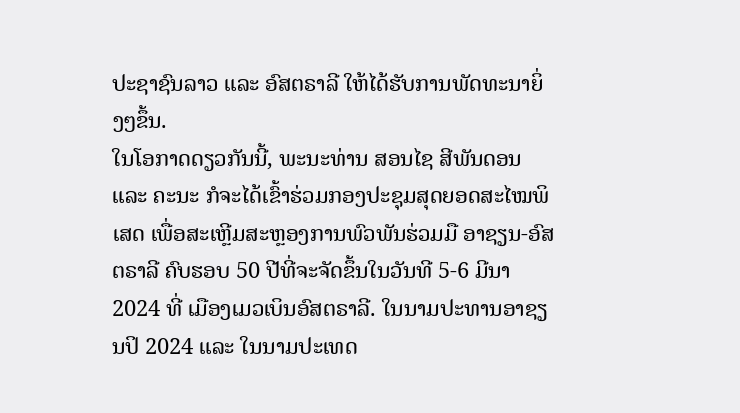ປະຊາຊົນລາວ ແລະ ອົສຕຣາລີ ໃຫ້ໄດ້ຮັບການພັດທະນາຍິ່ງໆຂຶ້ນ.
ໃນໂອກາດດຽວກັນນີ້, ພະນະທ່ານ ສອນໄຊ ສີພັນດອນ ແລະ ຄະນະ ກໍຈະໄດ້ເຂົ້າຮ່ວມກອງປະຊຸມສຸດຍອດສະໄໝພິເສດ ເພື່ອສະເຫຼີມສະຫຼອງການພົວພັນຮ່ວມມື ອາຊຽນ-ອົສຕຣາລີ ຄົບຮອບ 50 ປີທີ່ຈະຈັດຂຶ້ນໃນວັນທີ 5-6 ມີນາ 2024 ທີ່ ເມືອງເມວເບິນອົສຕຣາລີ. ໃນນາມປະທານອາຊຽນປິ 2024 ແລະ ໃນນາມປະເທດ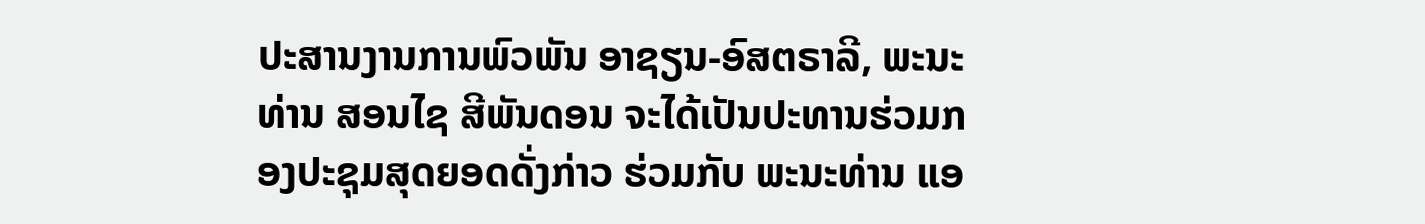ປະສານງານການພົວພັນ ອາຊຽນ-ອົສຕຣາລີ, ພະນະທ່ານ ສອນໄຊ ສີພັນດອນ ຈະໄດ້ເປັນປະທານຮ່ວມກອງປະຊຸມສຸດຍອດດັ່ງກ່າວ ຮ່ວມກັບ ພະນະທ່ານ ແອ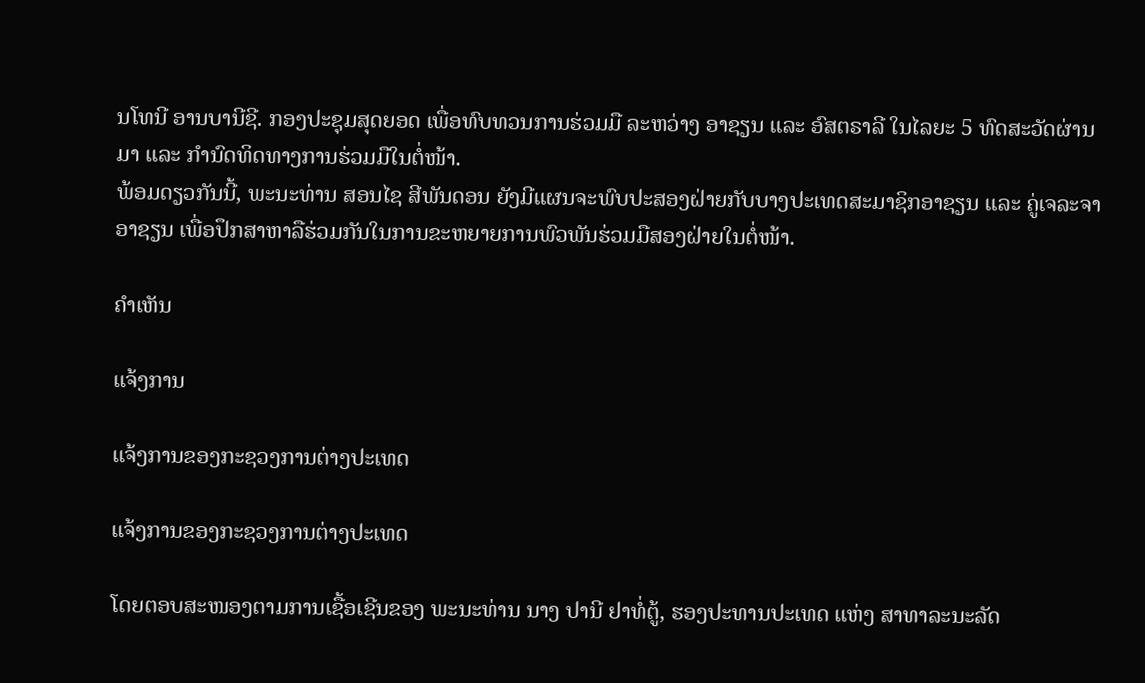ນໂທນີ ອານບານີຊີ. ກອງປະຊຸມສຸດຍອດ ເພື່ອທົບທວນການຮ່ວມມື ລະຫວ່າງ ອາຊຽນ ແລະ ອົສຕຣາລີ ໃນໄລຍະ 5 ທົດສະວັດຜ່ານມາ ແລະ ກຳນົດທິດທາງການຮ່ວມມືໃນຕໍ່ໜ້າ.
ພ້ອມດຽວກັນນີ້, ພະນະທ່ານ ສອນໄຊ ສີພັນດອນ ຍັງມີແຜນຈະພົບປະສອງຝ່າຍກັບບາງປະເທດສະມາຊິກອາຊຽນ ແລະ ຄູ່ເຈລະຈາອາຊຽນ ເພື່ອປຶກສາຫາລືຮ່ວມກັນໃນການຂະຫຍາຍການພົວພັນຮ່ວມມືສອງຝ່າຍໃນຕໍ່ໜ້າ.

ຄໍາເຫັນ

ແຈ້ງການ

ແຈ້ງການຂອງກະຊວງການຕ່າງປະເທດ

ແຈ້ງການຂອງກະຊວງການຕ່າງປະເທດ

ໂດຍຕອບສະໜອງຕາມການເຊື້ອເຊີນຂອງ ພະນະທ່ານ ນາງ ປານີ ຢາທໍ່ຕູ້, ຮອງປະທານປະເທດ ແຫ່ງ ສາທາລະນະລັດ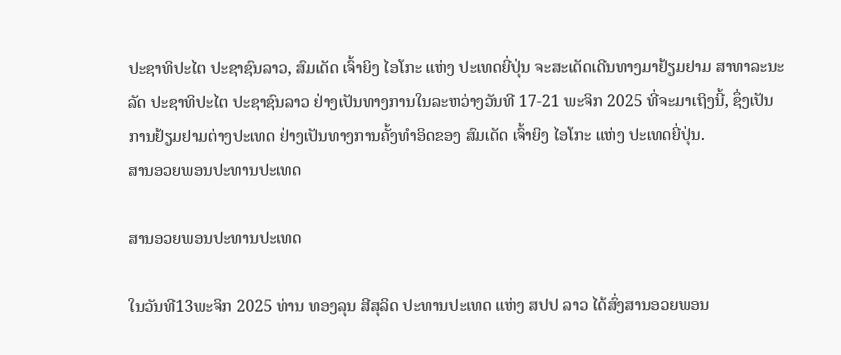ປະຊາທິປະໄຕ ປະຊາຊົນລາວ, ສົມເດັດ ເຈົ້າຍິງ ໄອໂກະ ແຫ່ງ ປະເທດຍີ່ປຸ່ນ ຈະສະເດັດເດີນທາງມາຢ້ຽມຢາມ ສາທາລະນະລັດ ປະຊາທິປະໄຕ ປະຊາຊົນລາວ ຢ່າງເປັນທາງການໃນລະຫວ່າງວັນທີ 17-21 ພະຈິກ 2025 ທີ່ຈະມາເຖິງນີ້, ຊຶ່ງເປັນການຢ້ຽມຢາມຕ່າງປະເທດ ຢ່າງເປັນທາງການຄັ້ງທຳອິດຂອງ ສົມເດັດ ເຈົ້າຍິງ ໄອໂກະ ແຫ່ງ ປະເທດຍີ່ປຸ່ນ.
ສານອວຍພອນປະທານປະເທດ

ສານອວຍພອນປະທານປະເທດ

ໃນວັນທີ13ພະຈິກ 2025 ທ່ານ ທອງລຸນ ສີສຸລິດ ປະທານປະເທດ ແຫ່ງ ສປປ ລາວ ໄດ້ສົ່ງສານອວຍພອນ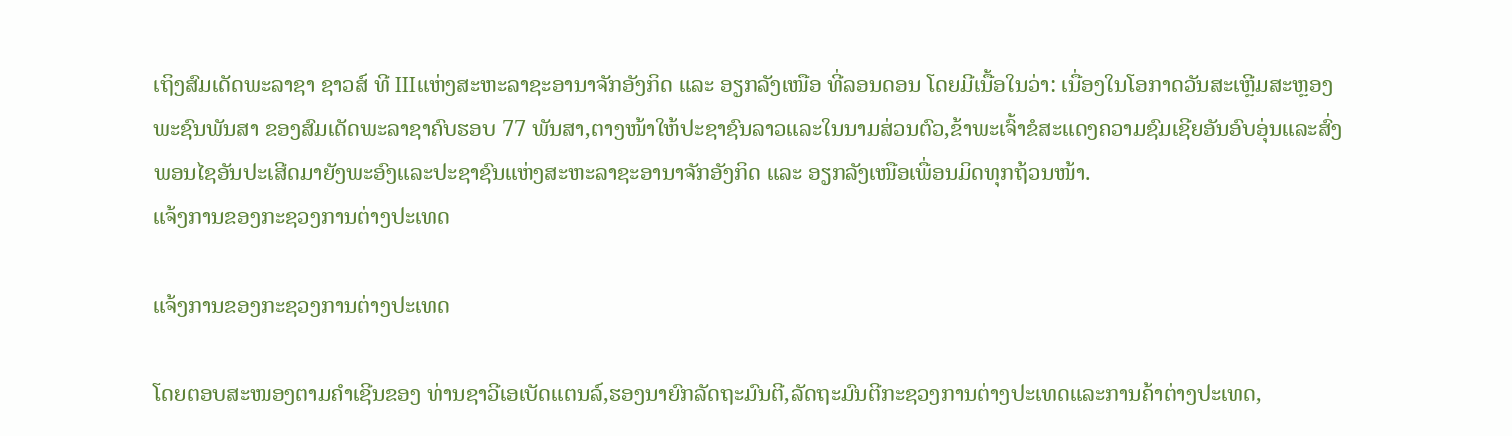ເຖິງສົມເດັດພະລາຊາ ຊາວສ໌ ທີ IIIແຫ່ງສະຫະລາຊະອານາຈັກອັງກິດ ແລະ ອຽກລັງເໜືອ ທີ່ລອນດອນ ໂດຍມີເນື້ອໃນວ່າ: ເນື່ອງໃນໂອກາດວັນສະເຫຼີມສະຫຼອງພະຊົນພັນສາ ຂອງສົມເດັດພະລາຊາຄົບຮອບ 77 ພັນສາ,ຕາງໜ້າໃຫ້ປະຊາຊົນລາວແລະໃນນາມສ່ວນຕົວ,ຂ້າພະເຈົ້າຂໍສະແດງຄວາມຊົມເຊີຍອັນອົບອຸ່ນແລະສົ່ງພອນໄຊອັນປະເສີດມາຍັງພະອົງແລະປະຊາຊົນແຫ່ງສະຫະລາຊະອານາຈັກອັງກິດ ແລະ ອຽກລັງເໜືອເພື່ອນມິດທຸກຖ້ວນໜ້າ.
ແຈ້ງການຂອງກະຊວງການຕ່າງປະເທດ

ແຈ້ງການຂອງກະຊວງການຕ່າງປະເທດ

ໂດຍຕອບສະໜອງຕາມຄໍາເຊີນຂອງ ທ່ານຊາວີເອເບັດແຕນລ໌,ຮອງນາຍົກລັດຖະມົນຕີ,ລັດຖະມົນຕີກະຊວງການຕ່າງປະເທດແລະການຄ້າຕ່າງປະເທດ,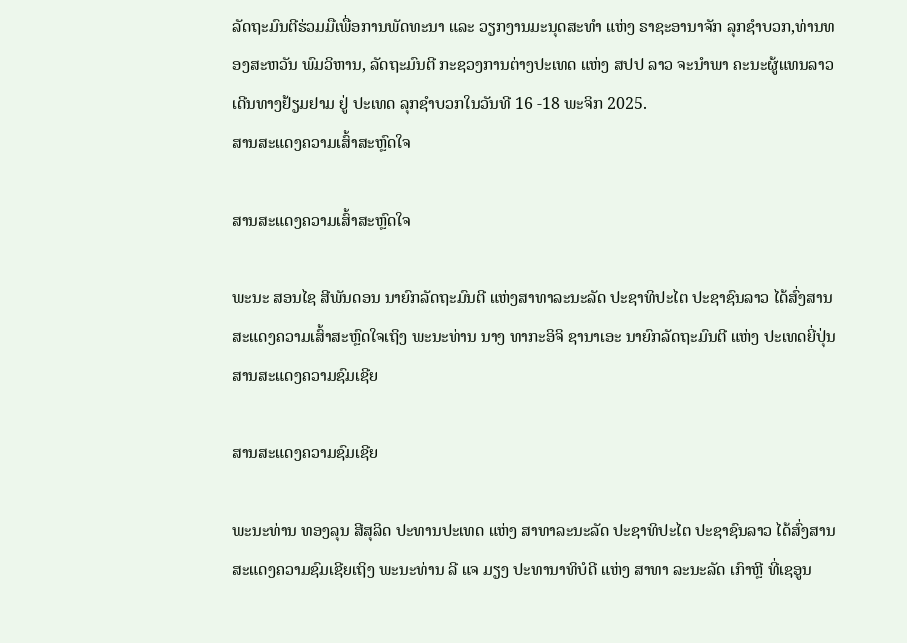ລັດຖະມົນຕີຮ່ວມມືເພື່ອການພັດທະນາ ແລະ ວຽກງານມະນຸດສະທຳ ແຫ່ງ ຣາຊະອານາຈັກ ລຸກຊໍາບວກ,ທ່ານທອງສະຫວັນ ພົມວິຫານ, ລັດຖະມົນຕີ ກະຊວງການຕ່າງປະເທດ ແຫ່ງ ສປປ ລາວ ຈະນໍາພາ ຄະນະຜູ້ແທນລາວ ເດີນທາງຢ້ຽມຢາມ ຢູ່ ປະເທດ ລຸກຊໍາບວກໃນວັນທີ 16 -18 ພະຈິກ 2025.
ສານສະແດງຄວາມເສົ້າສະຫຼົດໃຈ

ສານສະແດງຄວາມເສົ້າສະຫຼົດໃຈ

ພະນະ ສອນໄຊ ສີພັນດອນ ນາຍົກລັດຖະມົນຕີ ແຫ່ງສາທາລະນະລັດ ປະຊາທິປະໄຕ ປະຊາຊົນລາວ ໄດ້ສົ່ງສານສະແດງຄວາມເສົ້າສະຫຼົດໃຈເຖິງ ພະນະທ່ານ ນາງ ທາກະອິຈິ ຊານາເອະ ນາຍົກລັດຖະມົນຕີ ແຫ່ງ ປະເທດຍີ່ປຸ່ນ
ສານສະແດງຄວາມຊົມເຊີຍ

ສານສະແດງຄວາມຊົມເຊີຍ

ພະນະທ່ານ ທອງລຸນ ສີສຸລິດ ປະທານປະເທດ ແຫ່ງ ສາທາລະນະລັດ ປະຊາທິປະໄຕ ປະຊາຊົນລາວ ໄດ້ສົ່ງສານສະແດງຄວາມຊົມເຊີຍເຖິງ ພະນະທ່ານ ລີ ແຈ ມຽງ ປະທານາທິບໍດີ ແຫ່ງ ສາທາ ລະນະລັດ ເກົາຫຼີ ທີ່ເຊອູນ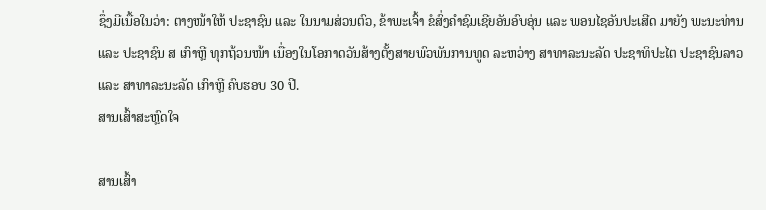ຊຶ່ງມີເນື້ອໃນວ່າ: ຕາງໜ້າໃຫ້ ປະຊາຊົນ ແລະ ໃນນາມສ່ວນຕົວ, ຂ້າພະເຈົ້າ ຂໍສົ່ງຄໍາຊົມເຊີຍອັນອົບອຸ່ນ ແລະ ພອນໄຊອັນປະເສີດ ມາຍັງ ພະນະທ່ານ ແລະ ປະຊາຊົນ ສ ເກົາຫຼີ ທຸກຖ້ວນໜ້າ ເນື່ອງໃນໂອກາດວັນສ້າງຕັ້ງສາຍພົວພັນການທູດ ລະຫວ່າງ ສາທາລະນະລັດ ປະຊາທິປະໄຕ ປະຊາຊົນລາວ ແລະ ສາທາລະນະລັດ ເກົາຫຼີ ຄົບຮອບ 30 ປີ.
ສານເສົ້າສະຫຼົດໃຈ

ສານເສົ້າ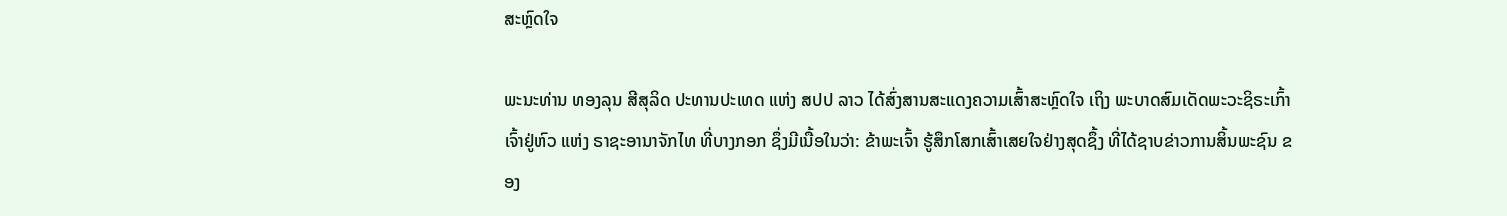ສະຫຼົດໃຈ

ພະນະທ່ານ ທອງລຸນ ສີສຸລິດ ປະທານປະເທດ ແຫ່ງ ສປປ ລາວ ໄດ້ສົ່ງສານສະແດງຄວາມເສົ້າສະຫຼົດໃຈ ເຖິງ ພະບາດສົມເດັດພະວະຊິຣະເກົ້າເຈົ້າຢູ່ຫົວ ແຫ່ງ ຣາຊະອານາຈັກໄທ ທີ່ບາງກອກ ຊຶ່ງມີເນື້ອໃນວ່າ: ຂ້າພະເຈົ້າ ຮູ້ສຶກໂສກເສົ້າເສຍໃຈຢ່າງສຸດຊຶ້ງ ທີ່ໄດ້ຊາບຂ່າວການສິ້ນພະຊົນ ຂອງ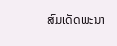ສົມເດັດພະນາ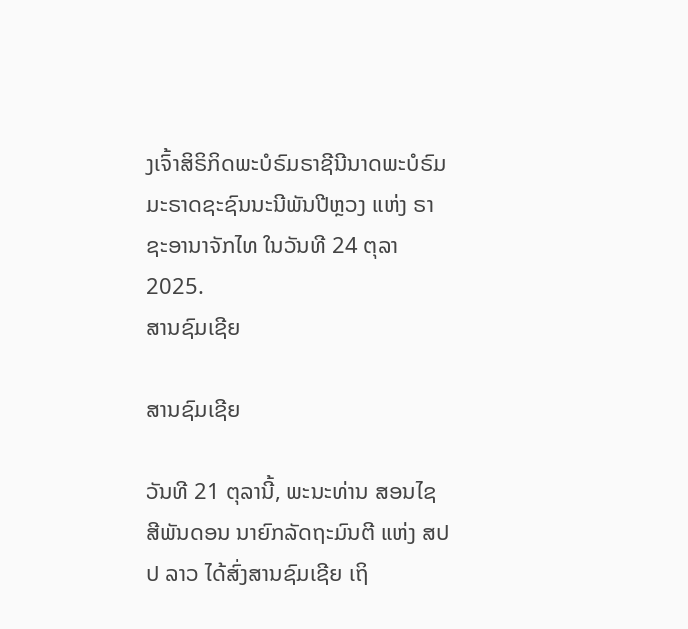ງເຈົ້າສິຣິກິດພະບໍຣົມຣາຊີນີນາດພະບໍຣົມມະຣາດຊະຊົນນະນີພັນປີຫຼວງ ແຫ່ງ ຣາຊະອານາຈັກໄທ ໃນວັນທີ 24 ຕຸລາ 2025.
ສານຊົມເຊີຍ

ສານຊົມເຊີຍ

ວັນທີ 21 ຕຸລານີ້, ພະນະທ່ານ ສອນໄຊ ສີພັນດອນ ນາຍົກລັດຖະມົນຕີ ແຫ່ງ ສປປ ລາວ ໄດ້ສົ່ງສານຊົມເຊີຍ ເຖິ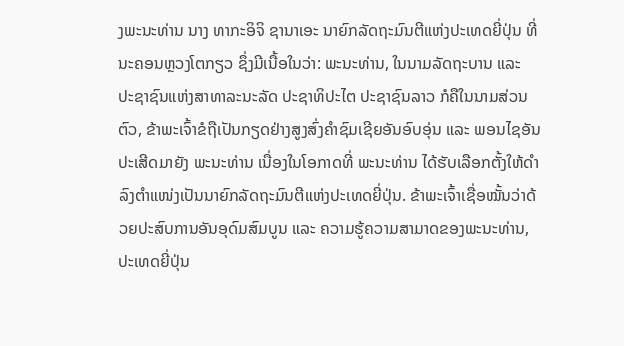ງພະນະທ່ານ ນາງ ທາກະອິຈິ ຊານາເອະ ນາຍົກລັດຖະມົນຕີແຫ່ງປະເທດຍີ່ປຸ່ນ ທີ່ນະຄອນຫຼວງໂຕກຽວ ຊຶ່ງມີເນື້ອໃນວ່າ: ພະນະທ່ານ, ໃນນາມລັດຖະບານ ແລະ ປະຊາຊົນແຫ່ງສາທາລະນະລັດ ປະຊາທິປະໄຕ ປະຊາຊົນລາວ ກໍຄືໃນນາມສ່ວນຕົວ, ຂ້າພະເຈົ້າຂໍຖືເປັນກຽດຢ່າງສູງສົ່ງຄໍາຊົມເຊີຍອັນອົບອຸ່ນ ແລະ ພອນໄຊອັນປະເສີດມາຍັງ ພະນະທ່ານ ເນື່ອງໃນໂອກາດທີ່ ພະນະທ່ານ ໄດ້ຮັບເລືອກຕັ້ງໃຫ້ດໍາລົງຕໍາແໜ່ງເປັນນາຍົກລັດຖະມົນຕີແຫ່ງປະເທດຍີ່ປຸ່ນ. ຂ້າພະເຈົ້າເຊື່ອໝັ້ນວ່າດ້ວຍປະສົບການອັນອຸດົມສົມບູນ ແລະ ຄວາມຮູ້ຄວາມສາມາດຂອງພະນະທ່ານ, ປະເທດຍີ່ປຸ່ນ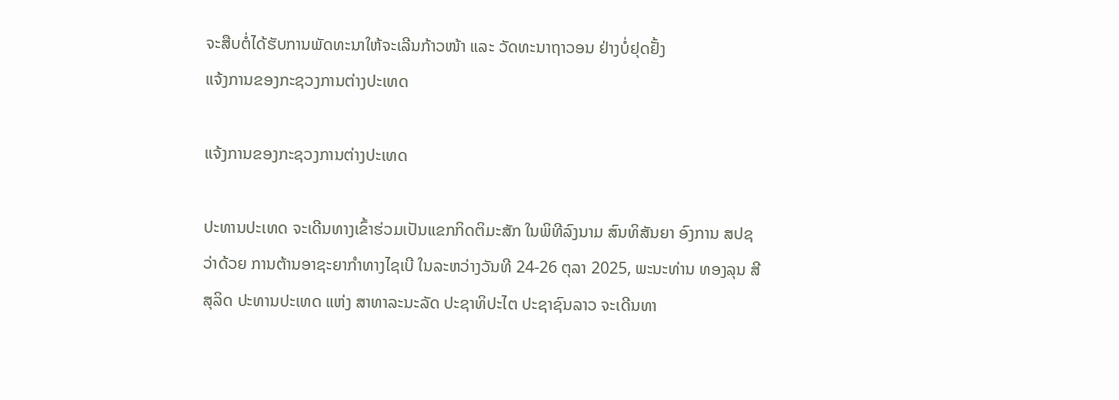ຈະສືບຕໍ່ໄດ້ຮັບການພັດທະນາໃຫ້ຈະເລີນກ້າວໜ້າ ແລະ ວັດທະນາຖາວອນ ຢ່າງບໍ່ຢຸດຢັ້ງ
ແຈ້ງການຂອງກະຊວງການຕ່າງປະເທດ

ແຈ້ງການຂອງກະຊວງການຕ່າງປະເທດ

ປະທານປະເທດ ຈະເດີນທາງເຂົ້າຮ່ວມເປັນແຂກກິດຕິມະສັກ ໃນພິທີລົງນາມ ສົນທິສັນຍາ ອົງການ ສປຊ ວ່າດ້ວຍ ການຕ້ານອາຊະຍາກໍາທາງໄຊເບີ ໃນລະຫວ່າງວັນທີ 24-26 ຕຸລາ 2025, ພະນະທ່ານ ທອງລຸນ ສີສຸລິດ ປະທານປະເທດ ແຫ່ງ ສາທາລະນະລັດ ປະຊາທິປະໄຕ ປະຊາຊົນລາວ ຈະເດີນທາ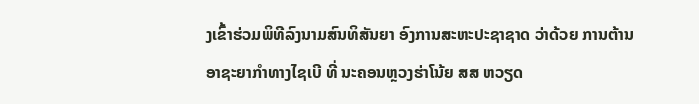ງເຂົ້າຮ່ວມພິທີລົງນາມສົນທິສັນຍາ ອົງການສະຫະປະຊາຊາດ ວ່າດ້ວຍ ການຕ້ານອາຊະຍາກໍາທາງໄຊເບີ ທີ່ ນະຄອນຫຼວງຮ່າໂນ້ຍ ສສ ຫວຽດ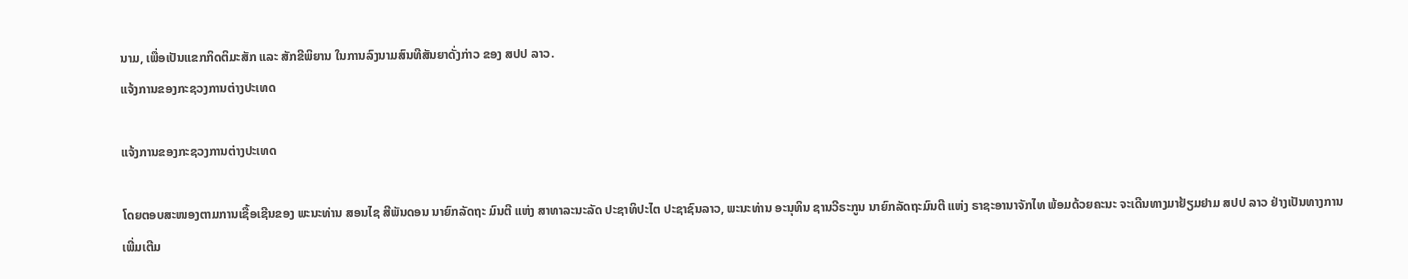ນາມ, ເພື່ອເປັນແຂກກິດຕິມະສັກ ແລະ ສັກຂີພິຍານ ໃນການລົງນາມສົນທີສັນຍາດັ່ງກ່າວ ຂອງ ສປປ ລາວ.
ແຈ້ງການຂອງກະຊວງການຕ່າງປະເທດ

ແຈ້ງການຂອງກະຊວງການຕ່າງປະເທດ

ໂດຍຕອບສະໜອງຕາມການເຊື້ອເຊີນຂອງ ພະນະທ່ານ ສອນໄຊ ສີພັນດອນ ນາຍົກລັດຖະ ມົນຕີ ແຫ່ງ ສາທາລະນະລັດ ປະຊາທິປະໄຕ ປະຊາຊົນລາວ, ພະນະທ່ານ ອະນຸທິນ ຊານວີຣະກູນ ນາຍົກລັດຖະມົນຕີ ແຫ່ງ ຣາຊະອານາຈັກໄທ ພ້ອມດ້ວຍຄະນະ ຈະເດີນທາງມາຢ້ຽມຢາມ ສປປ ລາວ ຢ່າງເປັນທາງການ
ເພີ່ມເຕີມ